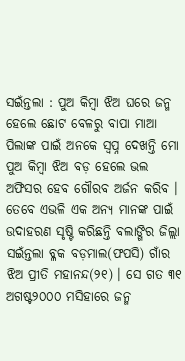ସଇଁନ୍ତଲା : ପୁଅ କିମ୍ବା ଝିଅ ଘରେ ଜନ୍ମ ହେଲେ ଛୋଟ ବେଳରୁ ବାପା ମାଆ ପିଲାଙ୍କ ପାଇଁ ଅନକେ ସ୍ୱପ୍ନ ଦେଖନ୍ତି ମୋ ପୁଅ କିମ୍ବା ଝିଅ ବଡ଼ ହେଲେ ଭଲ ଅଫିସର ହେବ ଗୌରବ ଅର୍ଜନ କରିବ । ତେବେ ଏଭଳି ଏକ ଅନ୍ୟ ମାନଙ୍କ ପାଇଁ ଉଦାହରଣ ସୃଷ୍ଟି କରିଛନ୍ତି ବଲାଙ୍ଗିର ଜିଲ୍ଲା ସଇଁନ୍ତଲା ବ୍ଳକ ବଡ଼ମାଲ(ଫପସି) ଗାଁର ଝିଅ ପ୍ରୀତି ମହାନନ୍ଦ(୨୧) । ସେ ଗତ ୩୧ ଅଗଷ୍ଟ୨୦୦୦ ମସିହାରେ ଜନ୍ମ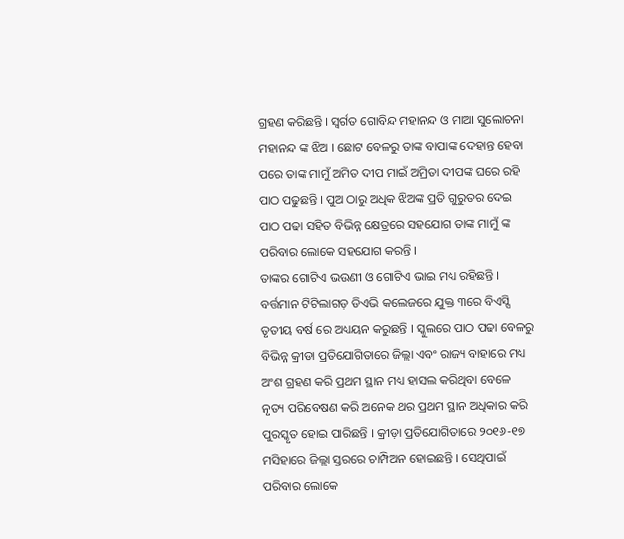ଗ୍ରହଣ କରିଛନ୍ତି । ସ୍ୱର୍ଗତ ଗୋବିନ୍ଦ ମହାନନ୍ଦ ଓ ମାଆ ସୁଲୋଚନା ମହାନନ୍ଦ ଙ୍କ ଝିଅ । ଛୋଟ ବେଳରୁ ତାଙ୍କ ବାପାଙ୍କ ଦେହାନ୍ତ ହେବା ପରେ ତାଙ୍କ ମାମୁଁ ଅମିତ ଦୀପ ମାଇଁ ଅମ୍ରିତା ଦୀପଙ୍କ ଘରେ ରହି ପାଠ ପଢୁଛନ୍ତି । ପୁଅ ଠାରୁ ଅଧିକ ଝିଅଙ୍କ ପ୍ରତି ଗୁରୁତର ଦେଇ ପାଠ ପଢା ସହିତ ବିଭିନ୍ନ କ୍ଷେତ୍ରରେ ସହଯୋଗ ତାଙ୍କ ମାମୁଁ ଙ୍କ ପରିବାର ଲୋକେ ସହଯୋଗ କରନ୍ତି ।
ତାଙ୍କର ଗୋଟିଏ ଭଉଣୀ ଓ ଗୋଟିଏ ଭାଇ ମଧ୍ୟ ରହିଛନ୍ତି । ବର୍ତ୍ତମାନ ଟିଟିଲାଗଡ଼ ଡିଏଭି କଲେଜରେ ଯୁକ୍ତ ୩ରେ ବିଏସ୍ସି ତୃତୀୟ ବର୍ଷ ରେ ଅଧ୍ୟୟନ କରୁଛନ୍ତି । ସ୍କୁଲରେ ପାଠ ପଢା ବେଳରୁ ବିଭିନ୍ନ କ୍ରୀଡା ପ୍ରତିଯୋଗିତାରେ ଜିଲ୍ଲା ଏବଂ ରାଜ୍ୟ ବାହାରେ ମଧ୍ୟ ଅଂଶ ଗ୍ରହଣ କରି ପ୍ରଥମ ସ୍ଥାନ ମଧ୍ୟ ହାସଲ କରିଥିବା ବେଳେ ନୃତ୍ୟ ପରିବେଷଣ କରି ଅନେକ ଥର ପ୍ରଥମ ସ୍ଥାନ ଅଧିକାର କରି ପୁରସ୍କୃତ ହୋଇ ପାରିଛନ୍ତି । କ୍ରୀଡ଼ା ପ୍ରତିଯୋଗିତାରେ ୨୦୧୬-୧୭ ମସିହାରେ ଜିଲ୍ଲା ସ୍ତରରେ ଚାମ୍ପିଅନ ହୋଇଛନ୍ତି । ସେଥିପାଇଁ ପରିବାର ଲୋକେ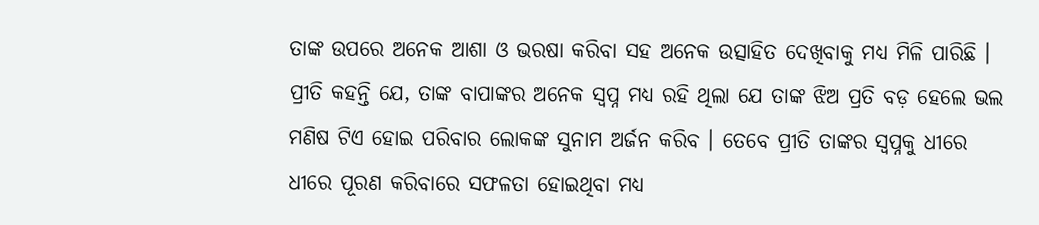ତାଙ୍କ ଉପରେ ଅନେକ ଆଶା ଓ ଭରଷା କରିବା ସହ ଅନେକ ଉତ୍ସାହିତ ଦେଖିବାକୁ ମଧ୍ୟ ମିଳି ପାରିଛି ।
ପ୍ରୀତି କହନ୍ତି ଯେ, ତାଙ୍କ ବାପାଙ୍କର ଅନେକ ସ୍ୱପ୍ନ ମଧ୍ୟ ରହି ଥିଲା ଯେ ତାଙ୍କ ଝିଅ ପ୍ରତି ବଡ଼ ହେଲେ ଭଲ ମଣିଷ ଟିଏ ହୋଇ ପରିବାର ଲୋକଙ୍କ ସୁନାମ ଅର୍ଜନ କରିବ । ତେବେ ପ୍ରୀତି ତାଙ୍କର ସ୍ୱପ୍ନକୁ ଧୀରେ ଧୀରେ ପୂରଣ କରିବାରେ ସଫଳତା ହୋଇଥିବା ମଧ୍ୟ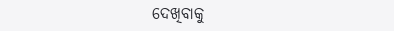ଦେଖିବାକୁ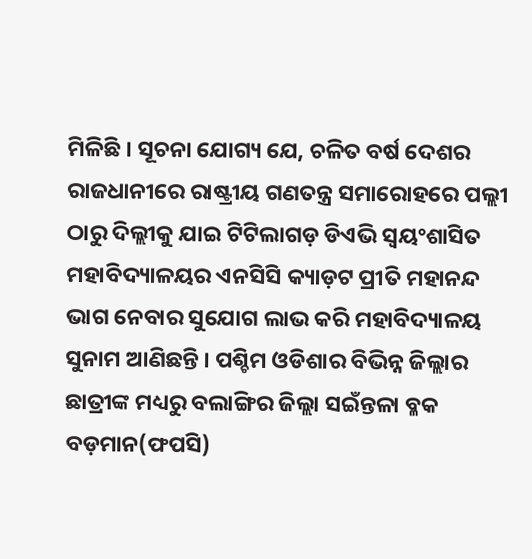ମିଳିଛି । ସୂଚନା ଯୋଗ୍ୟ ଯେ, ଚଳିତ ବର୍ଷ ଦେଶର ରାଜଧାନୀରେ ରାଷ୍ଟ୍ରୀୟ ଗଣତନ୍ତ୍ର ସମାରୋହରେ ପଲ୍ଲୀ ଠାରୁ ଦିଲ୍ଲୀକୁ ଯାଇ ଟିଟିଲାଗଡ଼ ଡିଏଭି ସ୍ୱୟଂଶାସିତ ମହାବିଦ୍ୟାଳୟର ଏନସିସି କ୍ୟାଡ଼ଟ ପ୍ରୀତି ମହାନନ୍ଦ ଭାଗ ନେବାର ସୁଯୋଗ ଲାଭ କରି ମହାବିଦ୍ୟାଳୟ ସୁନାମ ଆଣିଛନ୍ତି । ପଶ୍ଚିମ ଓଡିଶାର ବିଭିନ୍ନ ଜିଲ୍ଲାର ଛାତ୍ରୀଙ୍କ ମଧ୍ୟରୁ ବଲାଙ୍ଗିର ଜିଲ୍ଲା ସଇଁନ୍ତଳା ବ୍ଳକ ବଡ଼ମାନ(ଫପସି)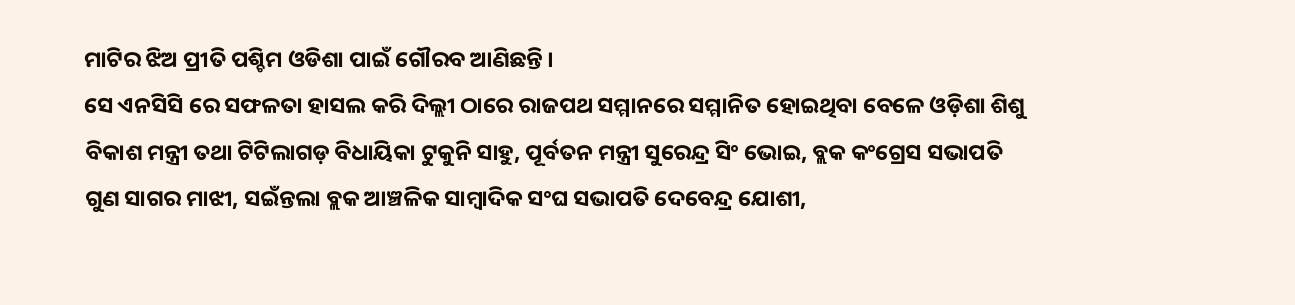ମାଟିର ଝିଅ ପ୍ରୀତି ପଶ୍ଚିମ ଓଡିଶା ପାଇଁ ଗୌରବ ଆଣିଛନ୍ତି ।
ସେ ଏନସିସି ରେ ସଫଳତା ହାସଲ କରି ଦିଲ୍ଲୀ ଠାରେ ରାଜପଥ ସମ୍ମାନରେ ସମ୍ମାନିତ ହୋଇଥିବା ବେଳେ ଓଡ଼ିଶା ଶିଶୁ ବିକାଶ ମନ୍ତ୍ରୀ ତଥା ଟିଟିଲାଗଡ଼ ବିଧାୟିକା ଟୁକୁନି ସାହୁ, ପୂର୍ବତନ ମନ୍ତ୍ରୀ ସୁରେନ୍ଦ୍ର ସିଂ ଭୋଇ, ବ୍ଲକ କଂଗ୍ରେସ ସଭାପତି ଗୁଣ ସାଗର ମାଝୀ, ସଇଁନ୍ତଲା ବ୍ଲକ ଆଞ୍ଚଳିକ ସାମ୍ବାଦିକ ସଂଘ ସଭାପତି ଦେବେନ୍ଦ୍ର ଯୋଶୀ,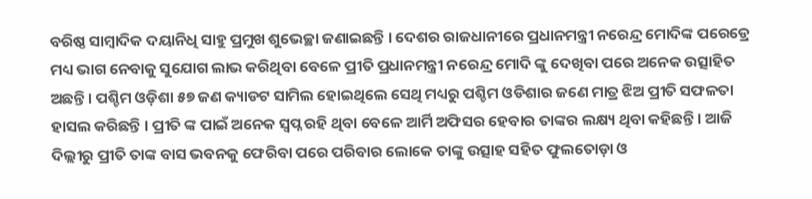ବରିଷ୍ଠ ସାମ୍ବାଦିକ ଦୟାନିଧି ସାହୁ ପ୍ରମୁଖ ଶୁଭେଚ୍ଛା ଜଣାଇଛନ୍ତି । ଦେଶର ରାଜଧାନୀରେ ପ୍ରଧାନମନ୍ତ୍ରୀ ନରେନ୍ଦ୍ର ମୋଦିଙ୍କ ପରେଡ୍ରେ ମଧ୍ୟ ଭାଗ ନେବାକୁ ସୁଯୋଗ ଲାଭ କରିଥିବା ବେଳେ ପ୍ରୀତି ପ୍ରଧାନମନ୍ତ୍ରୀ ନରେନ୍ଦ୍ର ମୋଦି ଙ୍କୁ ଦେଖିବା ପରେ ଅନେକ ଉତ୍ସାହିତ ଅଛନ୍ତି । ପଶ୍ଚିମ ଓଡ଼ିଶା ୫୭ ଜଣ କ୍ୟାଡଟ ସାମିଲ ହୋଇଥିଲେ ସେଥି ମଧ୍ୟରୁ ପଶ୍ଚିମ ଓଡିଶାର ଜଣେ ମାତ୍ର ଝିଅ ପ୍ରୀତି ସଫଳତା ହାସଲ କରିଛନ୍ତି । ପ୍ରୀତି ଙ୍କ ପାଇଁ ଅନେକ ସ୍ୱପ୍ନ ରହି ଥିବା ବେଳେ ଆର୍ମି ଅଫିସର ହେବାର ତାଙ୍କର ଲକ୍ଷ୍ୟ ଥିବା କହିଛନ୍ତି । ଆଜି ଦିଲ୍ଲୀରୁ ପ୍ରୀତି ତାଙ୍କ ବାସ ଭବନକୁ ଫେରିବା ପରେ ପରିବାର ଲୋକେ ତାଙ୍କୁ ଉତ୍ସାହ ସହିତ ଫୁଲତୋଡ଼ା ଓ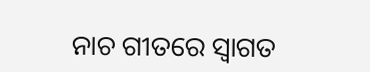ନାଚ ଗୀତରେ ସ୍ୱାଗତ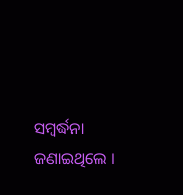ସମ୍ବର୍ଦ୍ଧନା ଜଣାଇଥିଲେ ।